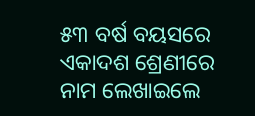୫୩ ବର୍ଷ ବୟସରେ ଏକାଦଶ ଶ୍ରେଣୀରେ ନାମ ଲେଖାଇଲେ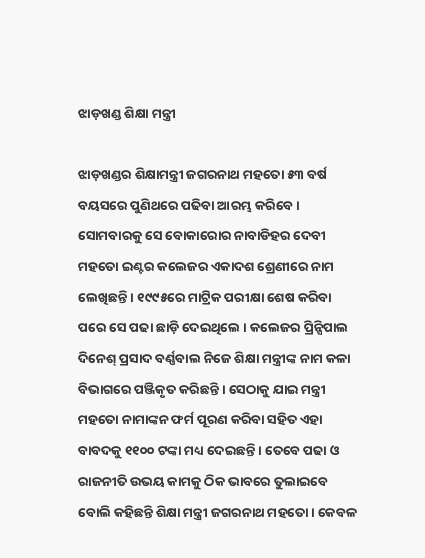ଝାଡ଼ଖଣ୍ଡ ଶିକ୍ଷା ମନ୍ତ୍ରୀ

ଝାଡ଼ଖଣ୍ଡର ଶିକ୍ଷାମନ୍ତ୍ରୀ ଜଗରନାଥ ମହତୋ ୫୩ ବର୍ଷ ବୟସରେ ପୁଣିଥରେ ପଢିବା ଆରମ୍ଭ କରିବେ । ସୋମବାରକୁ ସେ ବୋକାରୋର ନାବାଡିହର ଦେବୀ ମହତୋ ଇଣ୍ଟର କଲେଜର ଏକାଦଶ ଶ୍ରେଣୀରେ ନାମ ଲେଖିଛନ୍ତି । ୧୯୯୫ରେ ମାଟ୍ରିକ ପରୀକ୍ଷା ଶେଷ କରିବା ପରେ ସେ ପଢା ଛାଡ଼ି ଦେଇଥିଲେ । କଲେଜର ପ୍ରିନ୍ସିପାଲ ଦିନେଶ୍ ପ୍ରସାଦ ବର୍ଣ୍ଣବାଲ ନିଜେ ଶିକ୍ଷା ମନ୍ତ୍ରୀଙ୍କ ନାମ କଳା ବିଭାଗରେ ପଞ୍ଜିକୃତ କରିଛନ୍ତି । ସେଠାକୁ ଯାଇ ମନ୍ତ୍ରୀ ମହତୋ ନାମାଙ୍କନ ଫର୍ମ ପୂରଣ କରିବା ସହିତ ଏହା ବାବଦକୁ ୧୧୦୦ ଟଙ୍କା ମଧ୍ୟ ଦେଇଛନ୍ତି । ତେବେ ପଢା ଓ ରାଜନୀତି ଉଭୟ କାମକୁ ଠିକ ଭାବରେ ତୁଲାଇବେ ବୋଲି କହିଛନ୍ତି ଶିକ୍ଷା ମନ୍ତ୍ରୀ ଜଗରନାଥ ମହତୋ । କେବଳ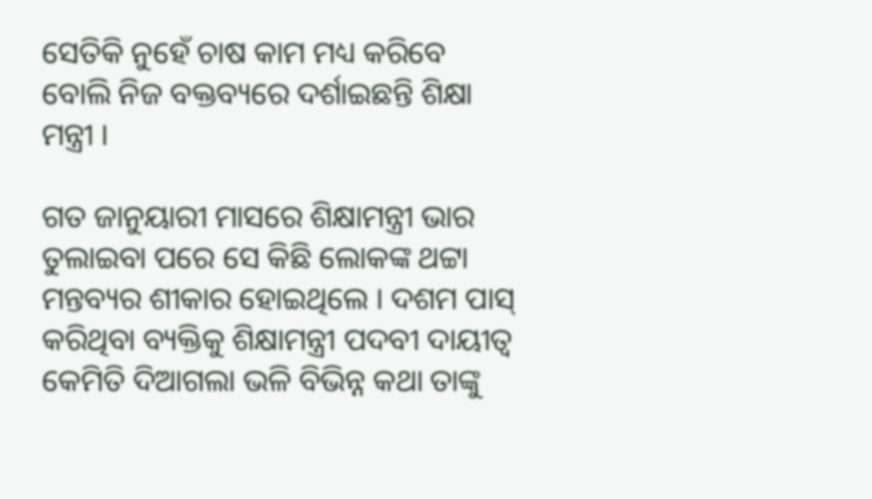ସେତିକି ନୁହେଁ ଚାଷ କାମ ମଧ୍ୟ କରିବେ ବୋଲି ନିଜ ବକ୍ତବ୍ୟରେ ଦର୍ଶାଇଛନ୍ତି ଶିକ୍ଷା ମନ୍ତ୍ରୀ ।

ଗତ ଜାନୁୟାରୀ ମାସରେ ଶିକ୍ଷାମନ୍ତ୍ରୀ ଭାର ତୁଲାଇବା ପରେ ସେ କିଛି ଲୋକଙ୍କ ଥଟ୍ଟା ମନ୍ତବ୍ୟର ଶୀକାର ହୋଇଥିଲେ । ଦଶମ ପାସ୍ କରିଥିବା ବ୍ୟକ୍ତିକୁ ଶିକ୍ଷାମନ୍ତ୍ରୀ ପଦବୀ ଦାୟୀତ୍ୱ କେମିତି ଦିଆଗଲା ଭଳି ବିଭିନ୍ନ କଥା ତାଙ୍କୁ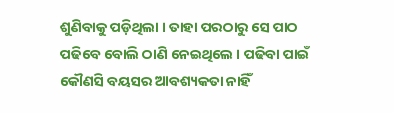ଶୁଣିବାକୁ ପଡ଼ିଥିଲା । ତାହା ପରଠାରୁ ସେ ପାଠ ପଢିବେ ବୋଲି ଠାଣି ନେଇଥିଲେ । ପଢିବା ପାଇଁ କୌଣସି ବୟସର ଆବଶ୍ୟକତା ନାହିଁ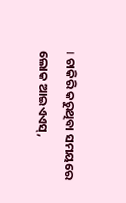। ଚାକିରି କରୁଥିବା ସମୟରେ ଲୋକ ଆଇଏଏସ୍,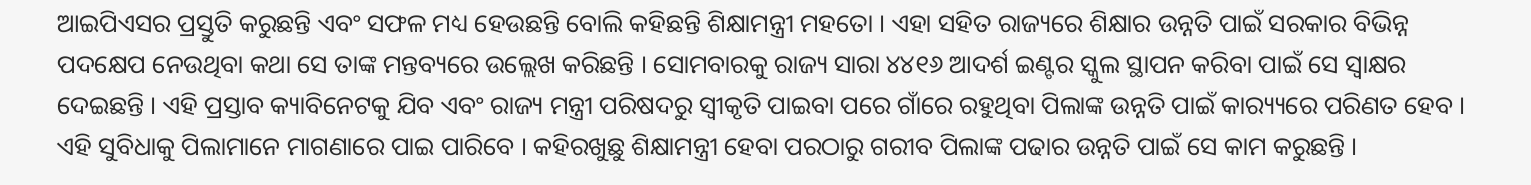ଆଇପିଏସର ପ୍ରସ୍ତୁତି କରୁଛନ୍ତି ଏବଂ ସଫଳ ମଧ୍ୟ ହେଉଛନ୍ତି ବୋଲି କହିଛନ୍ତି ଶିକ୍ଷାମନ୍ତ୍ରୀ ମହତୋ । ଏହା ସହିତ ରାଜ୍ୟରେ ଶିକ୍ଷାର ଉନ୍ନତି ପାଇଁ ସରକାର ବିଭିନ୍ନ ପଦକ୍ଷେପ ନେଉଥିବା କଥା ସେ ତାଙ୍କ ମନ୍ତବ୍ୟରେ ଉଲ୍ଲେଖ କରିଛନ୍ତି । ସୋମବାରକୁ ରାଜ୍ୟ ସାରା ୪୪୧୬ ଆଦର୍ଶ ଇଣ୍ଟର ସ୍କୁଲ ସ୍ଥାପନ କରିବା ପାଇଁ ସେ ସ୍ୱାକ୍ଷର ଦେଇଛନ୍ତି । ଏହି ପ୍ରସ୍ତାବ କ୍ୟାବିନେଟକୁ ଯିବ ଏବଂ ରାଜ୍ୟ ମନ୍ତ୍ରୀ ପରିଷଦରୁ ସ୍ୱୀକୃତି ପାଇବା ପରେ ଗାଁରେ ରହୁଥିବା ପିଲାଙ୍କ ଉନ୍ନତି ପାଇଁ କାର‌୍ୟ୍ୟରେ ପରିଣତ ହେବ । ଏହି ସୁବିଧାକୁ ପିଲାମାନେ ମାଗଣାରେ ପାଇ ପାରିବେ । କହିରଖୁଛୁ ଶିକ୍ଷାମନ୍ତ୍ରୀ ହେବା ପରଠାରୁ ଗରୀବ ପିଲାଙ୍କ ପଢାର ଉନ୍ନତି ପାଇଁ ସେ କାମ କରୁଛନ୍ତି ।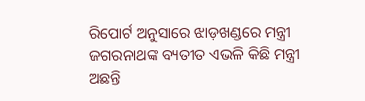ରିପୋର୍ଟ ଅନୁସାରେ ଝାଡ଼ଖଣ୍ଡରେ ମନ୍ତ୍ରୀ ଜଗରନାଥଙ୍କ ବ୍ୟତୀତ ଏଭଳି କିଛି ମନ୍ତ୍ରୀ ଅଛନ୍ତି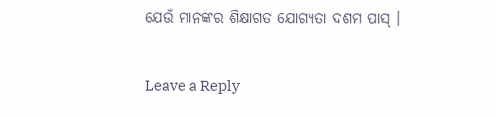ଯେଉଁ ମାନଙ୍କର ଶିକ୍ଷାଗତ ଯୋଗ୍ୟତା ଦଶମ ପାସ୍ ।

Leave a Reply